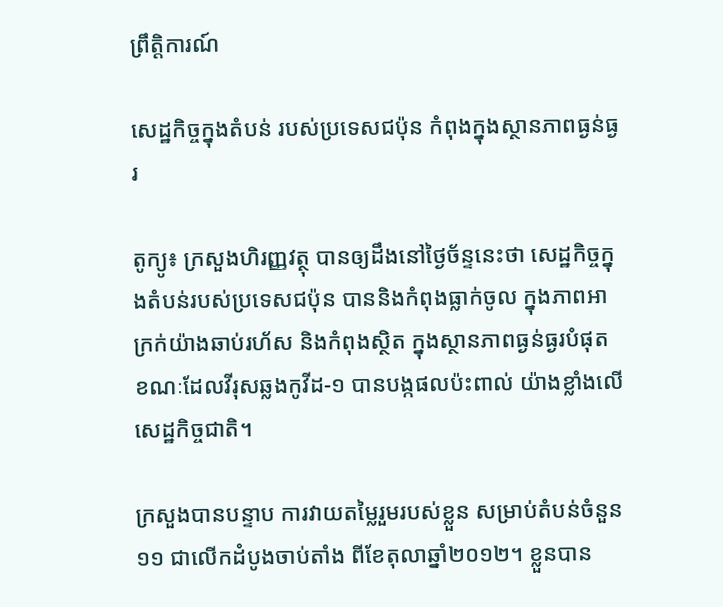ព្រឹត្តិការណ៍

សេដ្ឋកិច្ចក្នុងតំបន់ របស់ប្រទេសជប៉ុន កំពុងក្នុងស្ថានភាពធ្ងន់ធ្ងរ

តូក្យូ៖ ក្រសួងហិរញ្ញវត្ថុ បានឲ្យដឹងនៅថ្ងៃច័ន្ទនេះថា សេដ្ឋកិច្ចក្នុងតំបន់របស់ប្រទេសជប៉ុន បាននិងកំពុងធ្លាក់ចូល ក្នុងភាពអាក្រក់យ៉ាងឆាប់រហ័ស និងកំពុងស្ថិត ក្នុងស្ថានភាពធ្ងន់ធ្ងរបំផុត ខណៈដែលវីរុសឆ្លងកូវីដ-១ បានបង្កផលប៉ះពាល់ យ៉ាងខ្លាំងលើសេដ្ឋកិច្ចជាតិ។

ក្រសួងបានបន្ទាប ការវាយតម្លៃរួមរបស់ខ្លួន សម្រាប់តំបន់ចំនួន ១១ ជាលើកដំបូងចាប់តាំង ពីខែតុលាឆ្នាំ២០១២។ ខ្លួនបាន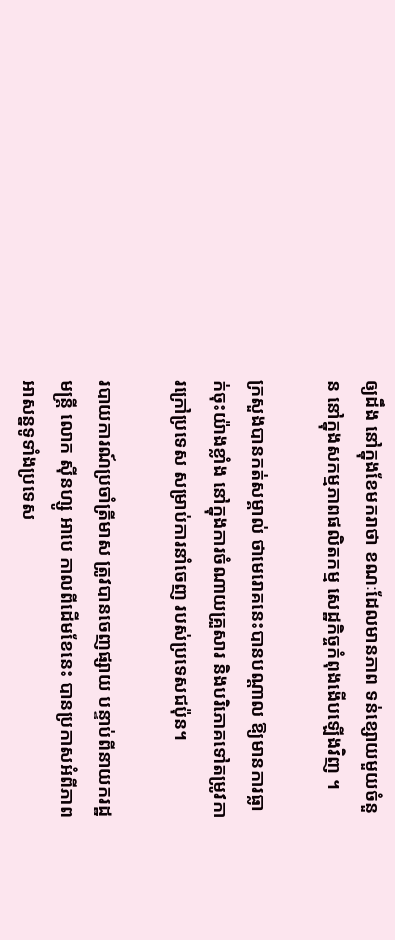ឲ្យដឹង នៅក្នុងខែមករាថា ខណៈដែលមានភាព ទន់ខ្សោយមួយចំនួន នៅក្នុងសកម្មភាពផលិតកម្ម សេដ្ឋកិច្ចកំពុងងើបឡើងវិញ ។

ក្រសួងបានកត់សម្គាល់ ថាមេរោគនេះបានបណ្តាល ឱ្យមានការធ្លាក់ចុះយ៉ាងខ្លាំង នៅក្នុងការចំណាយគ្រួសារ និងបរិភោគទៅតម្រូវការក្រៅប្រទេស សម្រាប់ការនាំចេញ របស់ប្រទេសជប៉ុន។

របាយការណ៍ប្រចាំត្រីមាស ត្រូវបានចេញផ្សាយ បន្ទាប់ពីនាយករដ្ឋមន្រ្តី លោក ស៊ីនហ្សូ អាបេ កាលពីដើមខែនេះ បានប្រកាសអំពីភាពអាសន្នទូទាំងប្រទេស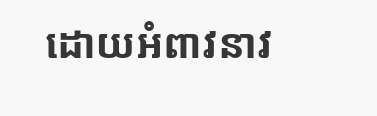ដោយអំពាវនាវ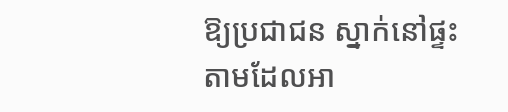ឱ្យប្រជាជន ស្នាក់នៅផ្ទះតាមដែលអា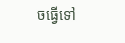ចធ្វើទៅ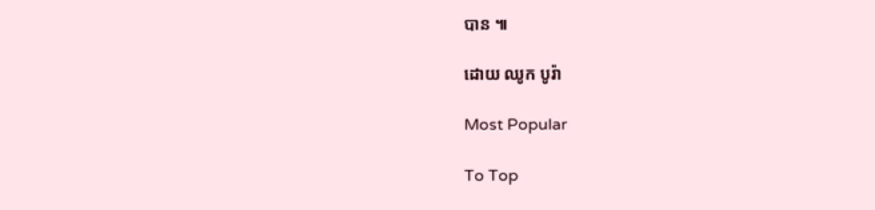បាន ៕

ដោយ ឈូក បូរ៉ា

Most Popular

To Top